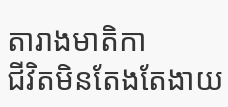តារាងមាតិកា
ជីវិតមិនតែងតែងាយ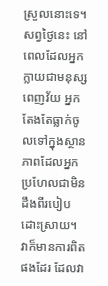ស្រួលនោះទេ។ សព្វថ្ងៃនេះ នៅពេលដែលអ្នកក្លាយជាមនុស្សពេញវ័យ អ្នកតែងតែធ្លាក់ចូលទៅក្នុងស្ថានភាពដែលអ្នកប្រហែលជាមិនដឹងពីរបៀបដោះស្រាយ។ វាក៏មានការពិតផងដែរ ដែលវា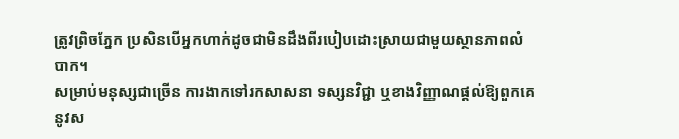ត្រូវព្រិចភ្នែក ប្រសិនបើអ្នកហាក់ដូចជាមិនដឹងពីរបៀបដោះស្រាយជាមួយស្ថានភាពលំបាក។
សម្រាប់មនុស្សជាច្រើន ការងាកទៅរកសាសនា ទស្សនវិជ្ជា ឬខាងវិញ្ញាណផ្តល់ឱ្យពួកគេនូវស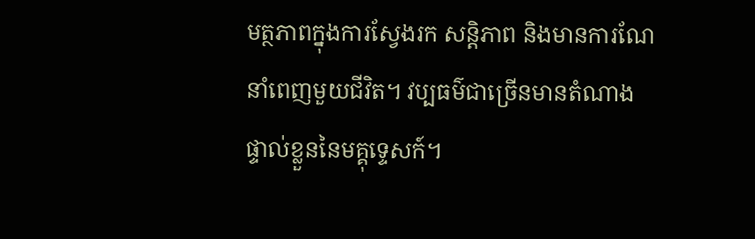មត្ថភាពក្នុងការស្វែងរក សន្តិភាព និងមានការណែនាំពេញមួយជីវិត។ វប្បធម៌ជាច្រើនមានតំណាងផ្ទាល់ខ្លួននៃមគ្គុទ្ទេសក៍។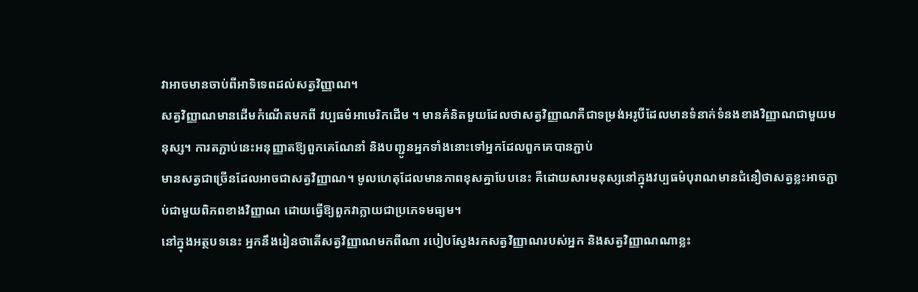វាអាចមានចាប់ពីអាទិទេពដល់សត្វវិញ្ញាណ។
សត្វវិញ្ញាណមានដើមកំណើតមកពី វប្បធម៌អាមេរិកដើម ។ មានគំនិតមួយដែលថាសត្វវិញ្ញាណគឺជាទម្រង់អរូបីដែលមានទំនាក់ទំនងខាងវិញ្ញាណជាមួយមនុស្ស។ ការតភ្ជាប់នេះអនុញ្ញាតឱ្យពួកគេណែនាំ និងបញ្ជូនអ្នកទាំងនោះទៅអ្នកដែលពួកគេបានភ្ជាប់
មានសត្វជាច្រើនដែលអាចជាសត្វវិញ្ញាណ។ មូលហេតុដែលមានភាពខុសគ្នាបែបនេះ គឺដោយសារមនុស្សនៅក្នុងវប្បធម៌បុរាណមានជំនឿថាសត្វខ្លះអាចភ្ជាប់ជាមួយពិភពខាងវិញ្ញាណ ដោយធ្វើឱ្យពួកវាក្លាយជាប្រភេទមធ្យម។
នៅក្នុងអត្ថបទនេះ អ្នកនឹងរៀនថាតើសត្វវិញ្ញាណមកពីណា របៀបស្វែងរកសត្វវិញ្ញាណរបស់អ្នក និងសត្វវិញ្ញាណណាខ្លះ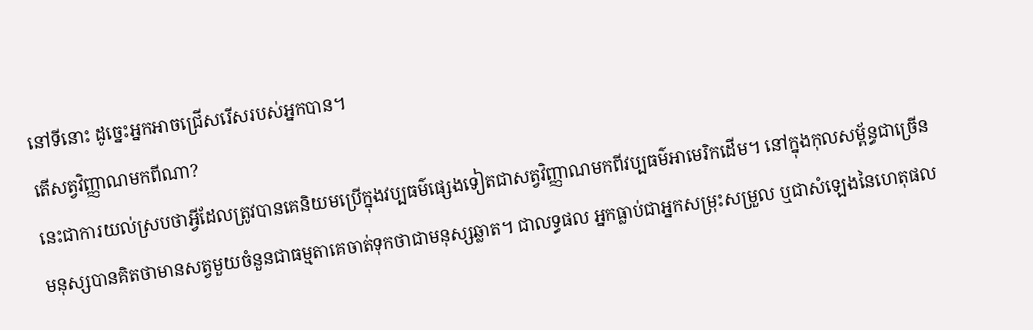នៅទីនោះ ដូច្នេះអ្នកអាចជ្រើសរើសរបស់អ្នកបាន។
តើសត្វវិញ្ញាណមកពីណា?
នេះជាការយល់ស្របថាអ្វីដែលត្រូវបានគេនិយមប្រើក្នុងវប្បធម៌ផ្សេងទៀតជាសត្វវិញ្ញាណមកពីវប្បធម៌អាមេរិកដើម។ នៅក្នុងកុលសម្ព័ន្ធជាច្រើន មនុស្សបានគិតថាមានសត្វមួយចំនួនជាធម្មតាគេចាត់ទុកថាជាមនុស្សឆ្លាត។ ជាលទ្ធផល អ្នកធ្លាប់ជាអ្នកសម្រុះសម្រួល ឬជាសំឡេងនៃហេតុផល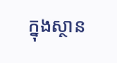ក្នុងស្ថាន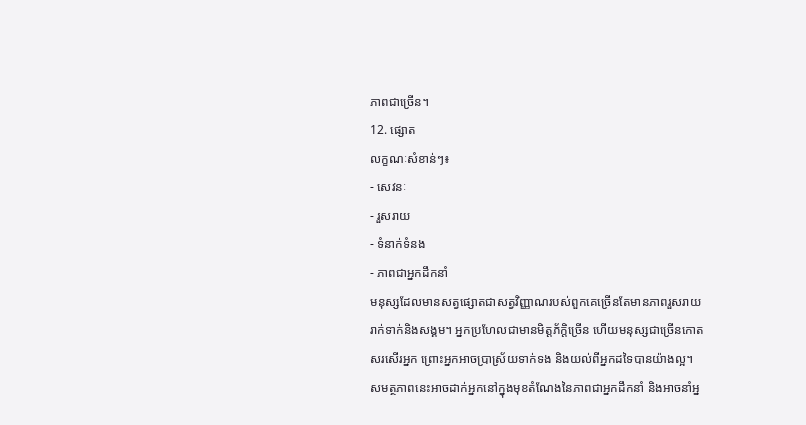ភាពជាច្រើន។
12. ផ្សោត
លក្ខណៈសំខាន់ៗ៖
- សេវនៈ
- រួសរាយ
- ទំនាក់ទំនង
- ភាពជាអ្នកដឹកនាំ
មនុស្សដែលមានសត្វផ្សោតជាសត្វវិញ្ញាណរបស់ពួកគេច្រើនតែមានភាពរួសរាយរាក់ទាក់និងសង្គម។ អ្នកប្រហែលជាមានមិត្តភ័ក្តិច្រើន ហើយមនុស្សជាច្រើនកោតសរសើរអ្នក ព្រោះអ្នកអាចប្រាស្រ័យទាក់ទង និងយល់ពីអ្នកដទៃបានយ៉ាងល្អ។
សមត្ថភាពនេះអាចដាក់អ្នកនៅក្នុងមុខតំណែងនៃភាពជាអ្នកដឹកនាំ និងអាចនាំអ្ន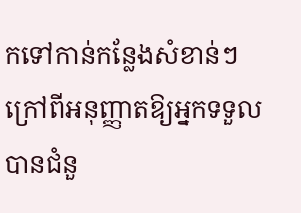កទៅកាន់កន្លែងសំខាន់ៗ ក្រៅពីអនុញ្ញាតឱ្យអ្នកទទួលបានជំនួ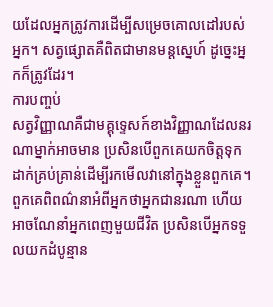យដែលអ្នកត្រូវការដើម្បីសម្រេចគោលដៅរបស់អ្នក។ សត្វផ្សោតគឺពិតជាមានមន្តស្នេហ៍ ដូច្នេះអ្នកក៏ត្រូវដែរ។
ការបញ្ចប់
សត្វវិញ្ញាណគឺជាមគ្គុទ្ទេសក៍ខាងវិញ្ញាណដែលនរណាម្នាក់អាចមាន ប្រសិនបើពួកគេយកចិត្តទុកដាក់គ្រប់គ្រាន់ដើម្បីរកមើលវានៅក្នុងខ្លួនពួកគេ។ ពួកគេពិពណ៌នាអំពីអ្នកថាអ្នកជានរណា ហើយអាចណែនាំអ្នកពេញមួយជីវិត ប្រសិនបើអ្នកទទួលយកដំបូន្មាន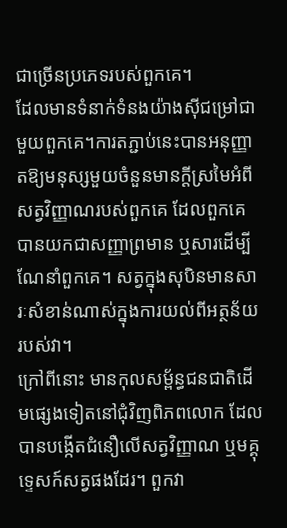ជាច្រើនប្រភេទរបស់ពួកគេ។
ដែលមានទំនាក់ទំនងយ៉ាងស៊ីជម្រៅជាមួយពួកគេ។ការតភ្ជាប់នេះបានអនុញ្ញាតឱ្យមនុស្សមួយចំនួនមានក្តីស្រមៃអំពីសត្វវិញ្ញាណរបស់ពួកគេ ដែលពួកគេបានយកជាសញ្ញាព្រមាន ឬសារដើម្បីណែនាំពួកគេ។ សត្វក្នុងសុបិនមានសារៈសំខាន់ណាស់ក្នុងការយល់ពីអត្ថន័យរបស់វា។
ក្រៅពីនោះ មានកុលសម្ព័ន្ធជនជាតិដើមផ្សេងទៀតនៅជុំវិញពិភពលោក ដែលបានបង្កើតជំនឿលើសត្វវិញ្ញាណ ឬមគ្គុទ្ទេសក៍សត្វផងដែរ។ ពួកវា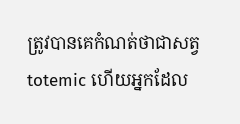ត្រូវបានគេកំណត់ថាជាសត្វ totemic ហើយអ្នកដែល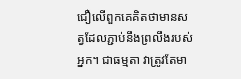ជឿលើពួកគេគិតថាមានសត្វដែលភ្ជាប់នឹងព្រលឹងរបស់អ្នក។ ជាធម្មតា វាត្រូវតែមា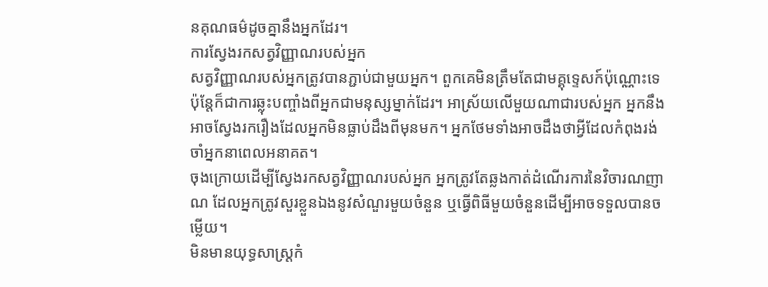នគុណធម៌ដូចគ្នានឹងអ្នកដែរ។
ការស្វែងរកសត្វវិញ្ញាណរបស់អ្នក
សត្វវិញ្ញាណរបស់អ្នកត្រូវបានភ្ជាប់ជាមួយអ្នក។ ពួកគេមិនត្រឹមតែជាមគ្គុទ្ទេសក៍ប៉ុណ្ណោះទេ ប៉ុន្តែក៏ជាការឆ្លុះបញ្ចាំងពីអ្នកជាមនុស្សម្នាក់ដែរ។ អាស្រ័យលើមួយណាជារបស់អ្នក អ្នកនឹងអាចស្វែងរករឿងដែលអ្នកមិនធ្លាប់ដឹងពីមុនមក។ អ្នកថែមទាំងអាចដឹងថាអ្វីដែលកំពុងរង់ចាំអ្នកនាពេលអនាគត។
ចុងក្រោយដើម្បីស្វែងរកសត្វវិញ្ញាណរបស់អ្នក អ្នកត្រូវតែឆ្លងកាត់ដំណើរការនៃវិចារណញាណ ដែលអ្នកត្រូវសួរខ្លួនឯងនូវសំណួរមួយចំនួន ឬធ្វើពិធីមួយចំនួនដើម្បីអាចទទួលបានចម្លើយ។
មិនមានយុទ្ធសាស្ត្រកំ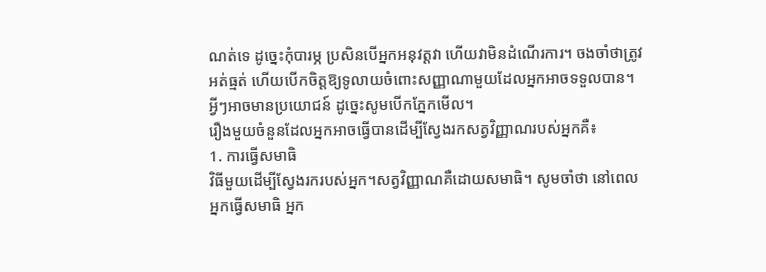ណត់ទេ ដូច្នេះកុំបារម្ភ ប្រសិនបើអ្នកអនុវត្តវា ហើយវាមិនដំណើរការ។ ចងចាំថាត្រូវអត់ធ្មត់ ហើយបើកចិត្តឱ្យទូលាយចំពោះសញ្ញាណាមួយដែលអ្នកអាចទទួលបាន។ អ្វីៗអាចមានប្រយោជន៍ ដូច្នេះសូមបើកភ្នែកមើល។
រឿងមួយចំនួនដែលអ្នកអាចធ្វើបានដើម្បីស្វែងរកសត្វវិញ្ញាណរបស់អ្នកគឺ៖
1. ការធ្វើសមាធិ
វិធីមួយដើម្បីស្វែងរករបស់អ្នក។សត្វវិញ្ញាណគឺដោយសមាធិ។ សូមចាំថា នៅពេលអ្នកធ្វើសមាធិ អ្នក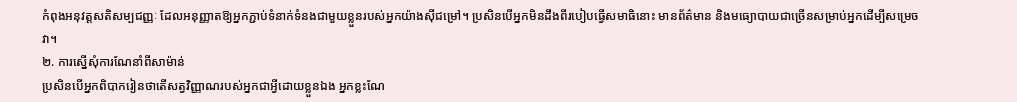កំពុងអនុវត្តសតិសម្បជញ្ញៈ ដែលអនុញ្ញាតឱ្យអ្នកភ្ជាប់ទំនាក់ទំនងជាមួយខ្លួនរបស់អ្នកយ៉ាងស៊ីជម្រៅ។ ប្រសិនបើអ្នកមិនដឹងពីរបៀបធ្វើសមាធិនោះ មានព័ត៌មាន និងមធ្យោបាយជាច្រើនសម្រាប់អ្នកដើម្បីសម្រេចវា។
២. ការស្នើសុំការណែនាំពីសាម៉ាន់
ប្រសិនបើអ្នកពិបាករៀនថាតើសត្វវិញ្ញាណរបស់អ្នកជាអ្វីដោយខ្លួនឯង អ្នកខ្លះណែ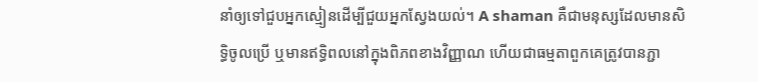នាំឲ្យទៅជួបអ្នកស្មៀនដើម្បីជួយអ្នកស្វែងយល់។ A shaman គឺជាមនុស្សដែលមានសិទ្ធិចូលប្រើ ឬមានឥទ្ធិពលនៅក្នុងពិភពខាងវិញ្ញាណ ហើយជាធម្មតាពួកគេត្រូវបានភ្ជា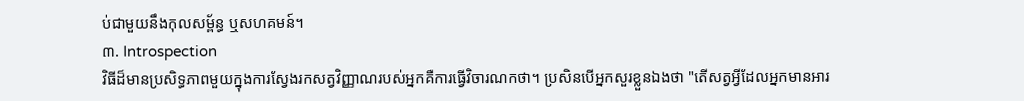ប់ជាមួយនឹងកុលសម្ព័ន្ធ ឬសហគមន៍។
៣. Introspection
វិធីដ៏មានប្រសិទ្ធភាពមួយក្នុងការស្វែងរកសត្វវិញ្ញាណរបស់អ្នកគឺការធ្វើវិចារណកថា។ ប្រសិនបើអ្នកសួរខ្លួនឯងថា "តើសត្វអ្វីដែលអ្នកមានអារ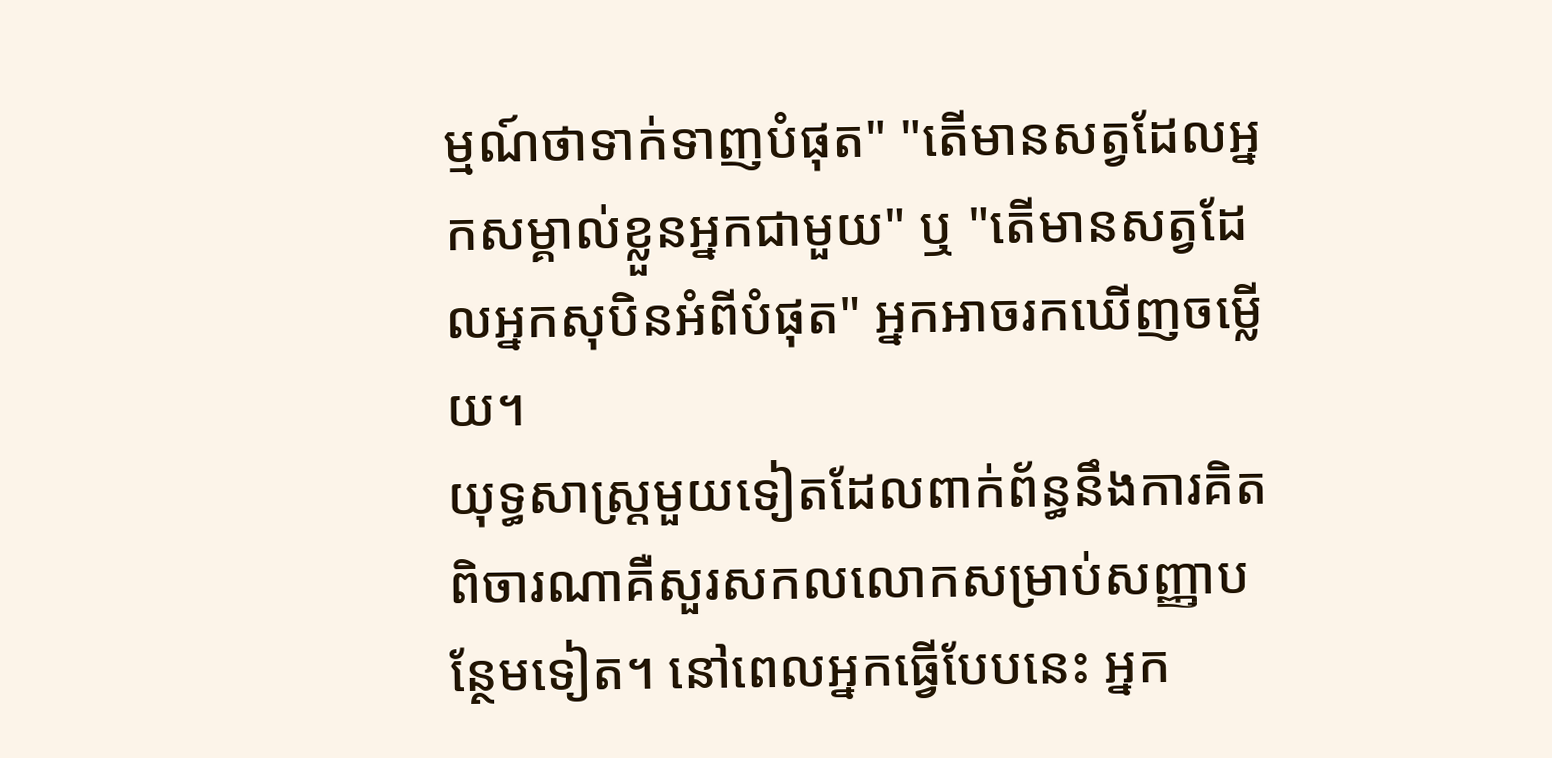ម្មណ៍ថាទាក់ទាញបំផុត" "តើមានសត្វដែលអ្នកសម្គាល់ខ្លួនអ្នកជាមួយ" ឬ "តើមានសត្វដែលអ្នកសុបិនអំពីបំផុត" អ្នកអាចរកឃើញចម្លើយ។
យុទ្ធសាស្ត្រមួយទៀតដែលពាក់ព័ន្ធនឹងការគិតពិចារណាគឺសួរសកលលោកសម្រាប់សញ្ញាបន្ថែមទៀត។ នៅពេលអ្នកធ្វើបែបនេះ អ្នក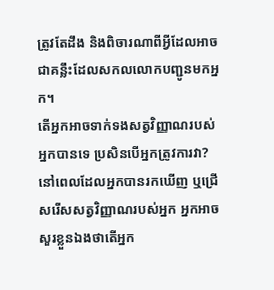ត្រូវតែដឹង និងពិចារណាពីអ្វីដែលអាចជាគន្លឹះដែលសកលលោកបញ្ជូនមកអ្នក។
តើអ្នកអាចទាក់ទងសត្វវិញ្ញាណរបស់អ្នកបានទេ ប្រសិនបើអ្នកត្រូវការវា?
នៅពេលដែលអ្នកបានរកឃើញ ឬជ្រើសរើសសត្វវិញ្ញាណរបស់អ្នក អ្នកអាចសួរខ្លួនឯងថាតើអ្នក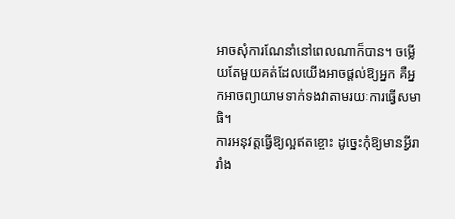អាចសុំការណែនាំនៅពេលណាក៏បាន។ ចម្លើយតែមួយគត់ដែលយើងអាចផ្តល់ឱ្យអ្នក គឺអ្នកអាចព្យាយាមទាក់ទងវាតាមរយៈការធ្វើសមាធិ។
ការអនុវត្តធ្វើឱ្យល្អឥតខ្ចោះ ដូច្នេះកុំឱ្យមានអ្វីរារាំង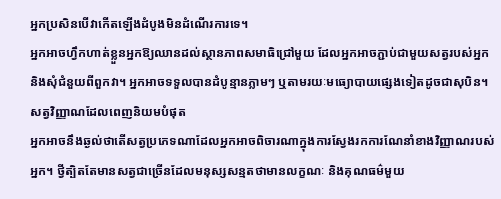អ្នកប្រសិនបើវាកើតឡើងដំបូងមិនដំណើរការទេ។
អ្នកអាចហ្វឹកហាត់ខ្លួនអ្នកឱ្យឈានដល់ស្ថានភាពសមាធិជ្រៅមួយ ដែលអ្នកអាចភ្ជាប់ជាមួយសត្វរបស់អ្នក និងសុំជំនួយពីពួកវា។ អ្នកអាចទទួលបានដំបូន្មានភ្លាមៗ ឬតាមរយៈមធ្យោបាយផ្សេងទៀតដូចជាសុបិន។
សត្វវិញ្ញាណដែលពេញនិយមបំផុត
អ្នកអាចនឹងឆ្ងល់ថាតើសត្វប្រភេទណាដែលអ្នកអាចពិចារណាក្នុងការស្វែងរកការណែនាំខាងវិញ្ញាណរបស់អ្នក។ ថ្វីត្បិតតែមានសត្វជាច្រើនដែលមនុស្សសន្មតថាមានលក្ខណៈ និងគុណធម៌មួយ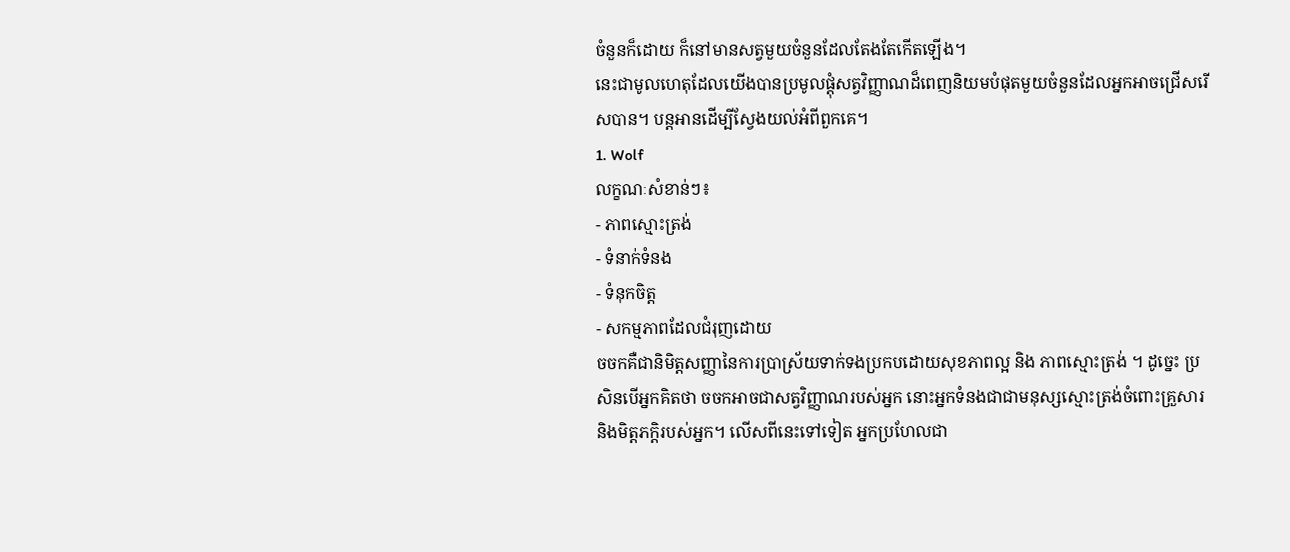ចំនួនក៏ដោយ ក៏នៅមានសត្វមួយចំនួនដែលតែងតែកើតឡើង។
នេះជាមូលហេតុដែលយើងបានប្រមូលផ្តុំសត្វវិញ្ញាណដ៏ពេញនិយមបំផុតមួយចំនួនដែលអ្នកអាចជ្រើសរើសបាន។ បន្តអានដើម្បីស្វែងយល់អំពីពួកគេ។
1. Wolf
លក្ខណៈសំខាន់ៗ៖
- ភាពស្មោះត្រង់
- ទំនាក់ទំនង
- ទំនុកចិត្ត
- សកម្មភាពដែលជំរុញដោយ
ចចកគឺជានិមិត្តសញ្ញានៃការប្រាស្រ័យទាក់ទងប្រកបដោយសុខភាពល្អ និង ភាពស្មោះត្រង់ ។ ដូច្នេះ ប្រសិនបើអ្នកគិតថា ចចកអាចជាសត្វវិញ្ញាណរបស់អ្នក នោះអ្នកទំនងជាជាមនុស្សស្មោះត្រង់ចំពោះគ្រួសារ និងមិត្តភក្តិរបស់អ្នក។ លើសពីនេះទៅទៀត អ្នកប្រហែលជា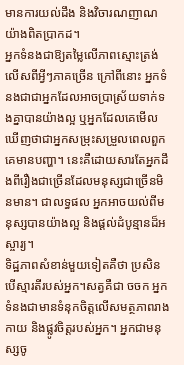មានការយល់ដឹង និងវិចារណញាណយ៉ាងពិតប្រាកដ។
អ្នកទំនងជាឱ្យតម្លៃលើភាពស្មោះត្រង់លើសពីអ្វីៗភាគច្រើន ក្រៅពីនោះ អ្នកទំនងជាជាអ្នកដែលអាចប្រាស្រ័យទាក់ទងគ្នាបានយ៉ាងល្អ ឬអ្នកដែលគេមើលឃើញថាជាអ្នកសម្រុះសម្រួលពេលពួកគេមានបញ្ហា។ នេះគឺដោយសារតែអ្នកដឹងពីរឿងជាច្រើនដែលមនុស្សជាច្រើនមិនមាន។ ជាលទ្ធផល អ្នកអាចយល់ពីមនុស្សបានយ៉ាងល្អ និងផ្តល់ដំបូន្មានដ៏អស្ចារ្យ។
ទិដ្ឋភាពសំខាន់មួយទៀតគឺថា ប្រសិនបើស្មារតីរបស់អ្នក។សត្វគឺជា ចចក អ្នកទំនងជាមានទំនុកចិត្តលើសមត្ថភាពរាងកាយ និងផ្លូវចិត្តរបស់អ្នក។ អ្នកជាមនុស្សចូ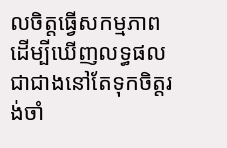លចិត្តធ្វើសកម្មភាពដើម្បីឃើញលទ្ធផល ជាជាងនៅតែទុកចិត្តរង់ចាំ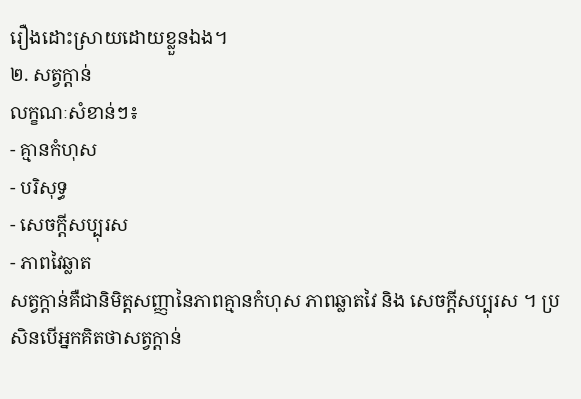រឿងដោះស្រាយដោយខ្លួនឯង។
២. សត្វក្តាន់
លក្ខណៈសំខាន់ៗ៖
- គ្មានកំហុស
- បរិសុទ្ធ
- សេចក្តីសប្បុរស
- ភាពវៃឆ្លាត
សត្វក្តាន់គឺជានិមិត្តសញ្ញានៃភាពគ្មានកំហុស ភាពឆ្លាតវៃ និង សេចក្តីសប្បុរស ។ ប្រសិនបើអ្នកគិតថាសត្វក្តាន់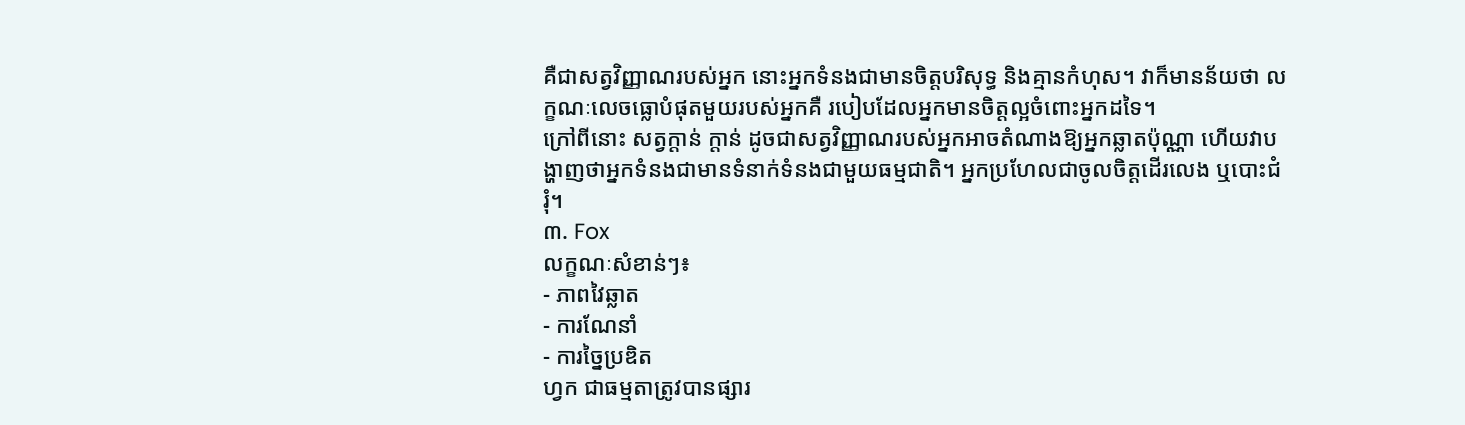គឺជាសត្វវិញ្ញាណរបស់អ្នក នោះអ្នកទំនងជាមានចិត្តបរិសុទ្ធ និងគ្មានកំហុស។ វាក៏មានន័យថា លក្ខណៈលេចធ្លោបំផុតមួយរបស់អ្នកគឺ របៀបដែលអ្នកមានចិត្តល្អចំពោះអ្នកដទៃ។
ក្រៅពីនោះ សត្វក្តាន់ ក្តាន់ ដូចជាសត្វវិញ្ញាណរបស់អ្នកអាចតំណាងឱ្យអ្នកឆ្លាតប៉ុណ្ណា ហើយវាបង្ហាញថាអ្នកទំនងជាមានទំនាក់ទំនងជាមួយធម្មជាតិ។ អ្នកប្រហែលជាចូលចិត្តដើរលេង ឬបោះជំរុំ។
៣. Fox
លក្ខណៈសំខាន់ៗ៖
- ភាពវៃឆ្លាត
- ការណែនាំ
- ការច្នៃប្រឌិត
ហ្វក ជាធម្មតាត្រូវបានផ្សារ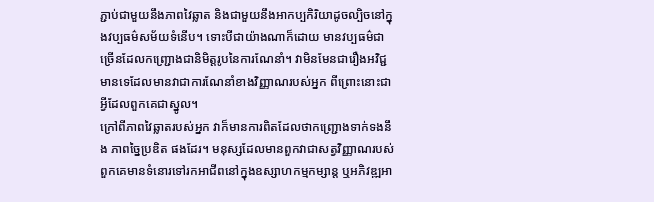ភ្ជាប់ជាមួយនឹងភាពវៃឆ្លាត និងជាមួយនឹងអាកប្បកិរិយាដូចល្បិចនៅក្នុងវប្បធម៌សម័យទំនើប។ ទោះបីជាយ៉ាងណាក៏ដោយ មានវប្បធម៌ជាច្រើនដែលកញ្ជ្រោងជានិមិត្តរូបនៃការណែនាំ។ វាមិនមែនជារឿងអវិជ្ជមានទេដែលមានវាជាការណែនាំខាងវិញ្ញាណរបស់អ្នក ពីព្រោះនោះជាអ្វីដែលពួកគេជាស្នូល។
ក្រៅពីភាពវៃឆ្លាតរបស់អ្នក វាក៏មានការពិតដែលថាកញ្ជ្រោងទាក់ទងនឹង ភាពច្នៃប្រឌិត ផងដែរ។ មនុស្សដែលមានពួកវាជាសត្វវិញ្ញាណរបស់ពួកគេមានទំនោរទៅរកអាជីពនៅក្នុងឧស្សាហកម្មកម្សាន្ត ឬអភិវឌ្ឍអា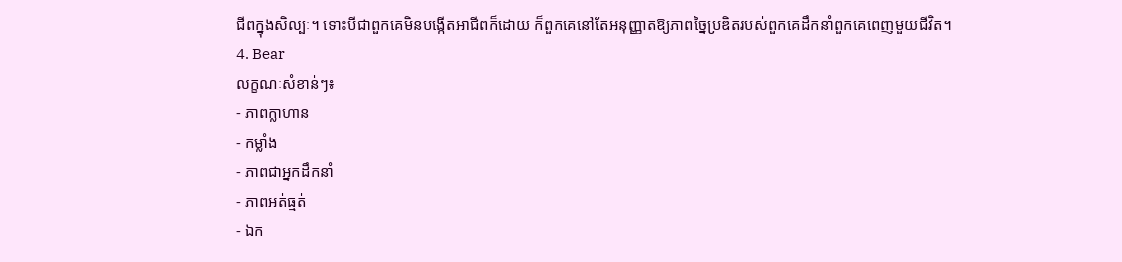ជីពក្នុងសិល្បៈ។ ទោះបីជាពួកគេមិនបង្កើតអាជីពក៏ដោយ ក៏ពួកគេនៅតែអនុញ្ញាតឱ្យភាពច្នៃប្រឌិតរបស់ពួកគេដឹកនាំពួកគេពេញមួយជីវិត។
4. Bear
លក្ខណៈសំខាន់ៗ៖
- ភាពក្លាហាន
- កម្លាំង
- ភាពជាអ្នកដឹកនាំ
- ភាពអត់ធ្មត់
- ឯក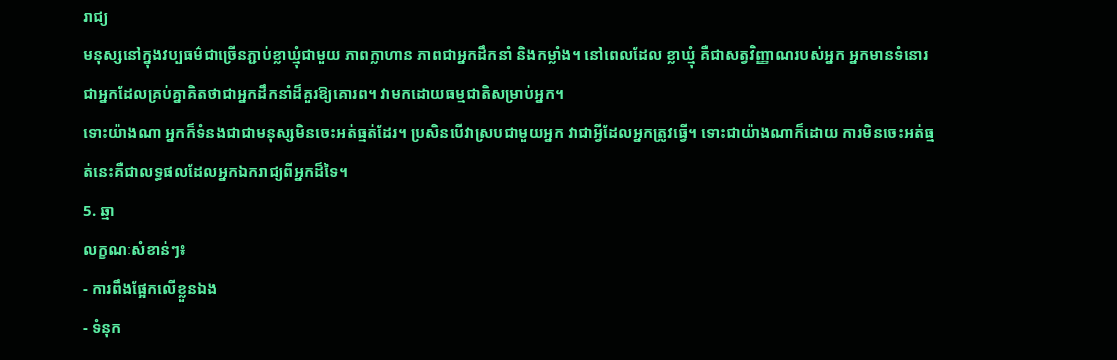រាជ្យ
មនុស្សនៅក្នុងវប្បធម៌ជាច្រើនភ្ជាប់ខ្លាឃ្មុំជាមួយ ភាពក្លាហាន ភាពជាអ្នកដឹកនាំ និងកម្លាំង។ នៅពេលដែល ខ្លាឃ្មុំ គឺជាសត្វវិញ្ញាណរបស់អ្នក អ្នកមានទំនោរជាអ្នកដែលគ្រប់គ្នាគិតថាជាអ្នកដឹកនាំដ៏គួរឱ្យគោរព។ វាមកដោយធម្មជាតិសម្រាប់អ្នក។
ទោះយ៉ាងណា អ្នកក៏ទំនងជាជាមនុស្សមិនចេះអត់ធ្មត់ដែរ។ ប្រសិនបើវាស្របជាមួយអ្នក វាជាអ្វីដែលអ្នកត្រូវធ្វើ។ ទោះជាយ៉ាងណាក៏ដោយ ការមិនចេះអត់ធ្មត់នេះគឺជាលទ្ធផលដែលអ្នកឯករាជ្យពីអ្នកដ៏ទៃ។
5. ឆ្មា
លក្ខណៈសំខាន់ៗ៖
- ការពឹងផ្អែកលើខ្លួនឯង
- ទំនុក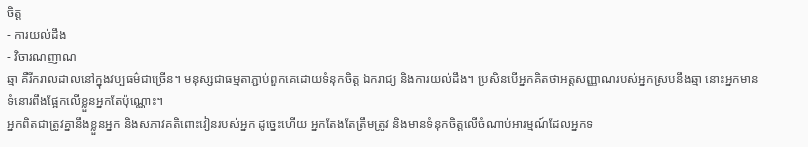ចិត្ត
- ការយល់ដឹង
- វិចារណញាណ
ឆ្មា គឺរីករាលដាលនៅក្នុងវប្បធម៌ជាច្រើន។ មនុស្សជាធម្មតាភ្ជាប់ពួកគេដោយទំនុកចិត្ត ឯករាជ្យ និងការយល់ដឹង។ ប្រសិនបើអ្នកគិតថាអត្តសញ្ញាណរបស់អ្នកស្របនឹងឆ្មា នោះអ្នកមានទំនោរពឹងផ្អែកលើខ្លួនអ្នកតែប៉ុណ្ណោះ។
អ្នកពិតជាត្រូវគ្នានឹងខ្លួនអ្នក និងសភាវគតិពោះវៀនរបស់អ្នក ដូច្នេះហើយ អ្នកតែងតែត្រឹមត្រូវ និងមានទំនុកចិត្តលើចំណាប់អារម្មណ៍ដែលអ្នកទ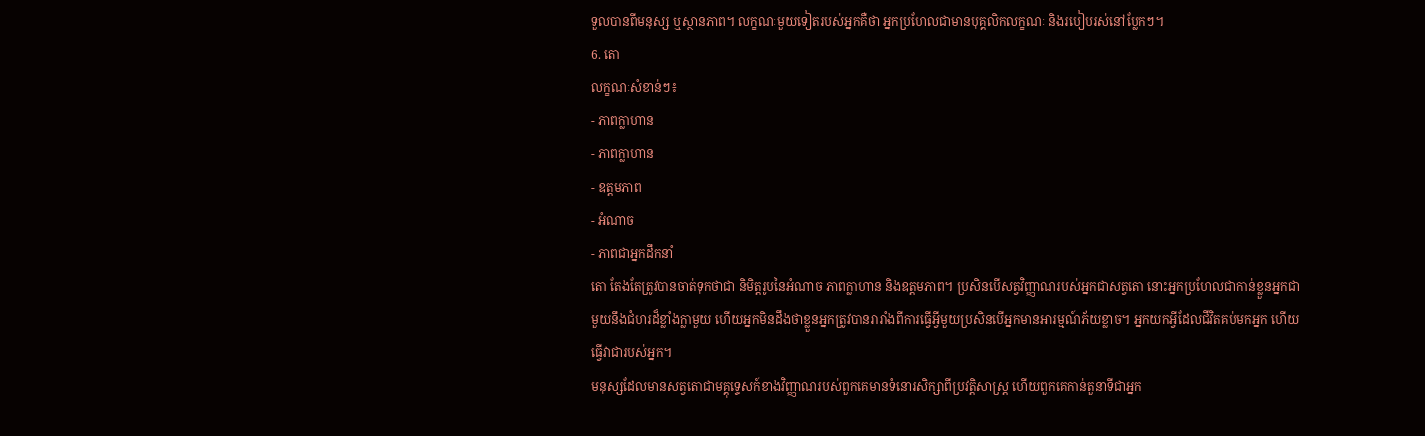ទួលបានពីមនុស្ស ឬស្ថានភាព។ លក្ខណៈមួយទៀតរបស់អ្នកគឺថា អ្នកប្រហែលជាមានបុគ្គលិកលក្ខណៈ និងរបៀបរស់នៅប្លែកៗ។
6. តោ
លក្ខណៈសំខាន់ៗ៖
- ភាពក្លាហាន
- ភាពក្លាហាន
- ឧត្តមភាព
- អំណាច
- ភាពជាអ្នកដឹកនាំ
តោ តែងតែត្រូវបានចាត់ទុកថាជា និមិត្តរូបនៃអំណាច ភាពក្លាហាន និងឧត្តមភាព។ ប្រសិនបើសត្វវិញ្ញាណរបស់អ្នកជាសត្វតោ នោះអ្នកប្រហែលជាកាន់ខ្លួនអ្នកជាមួយនឹងជំហរដ៏ខ្លាំងក្លាមួយ ហើយអ្នកមិនដឹងថាខ្លួនអ្នកត្រូវបានរារាំងពីការធ្វើអ្វីមួយប្រសិនបើអ្នកមានអារម្មណ៍ភ័យខ្លាច។ អ្នកយកអ្វីដែលជីវិតគប់មកអ្នក ហើយធ្វើវាជារបស់អ្នក។
មនុស្សដែលមានសត្វតោជាមគ្គុទ្ទេសក៍ខាងវិញ្ញាណរបស់ពួកគេមានទំនោរសិក្សាពីប្រវត្តិសាស្ត្រ ហើយពួកគេកាន់តួនាទីជាអ្នក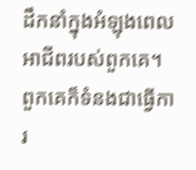ដឹកនាំក្នុងអំឡុងពេលអាជីពរបស់ពួកគេ។ ពួកគេក៏ទំនងជាធ្វើការ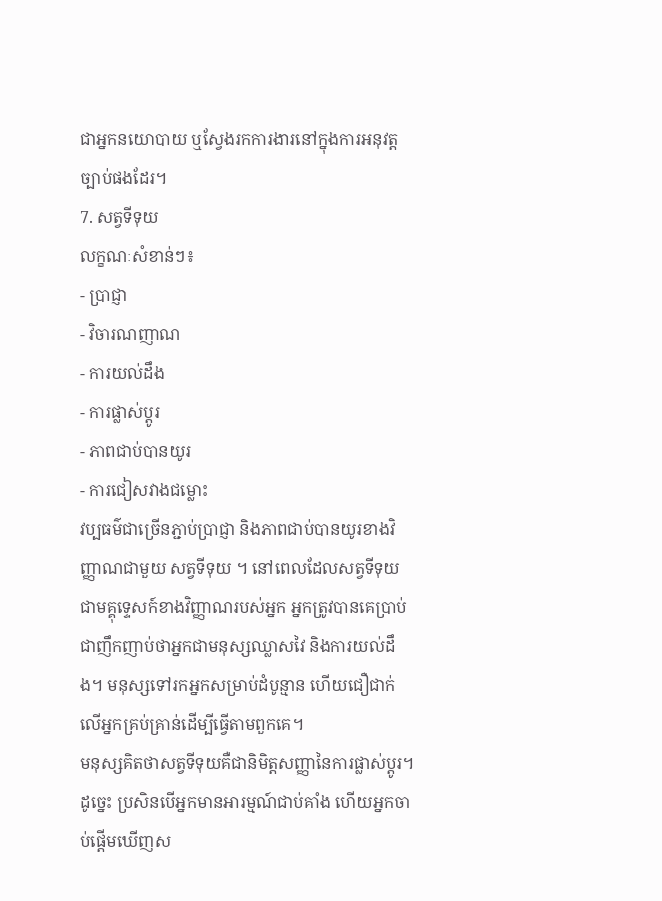ជាអ្នកនយោបាយ ឬស្វែងរកការងារនៅក្នុងការអនុវត្តច្បាប់ផងដែរ។
7. សត្វទីទុយ
លក្ខណៈសំខាន់ៗ៖
- ប្រាជ្ញា
- វិចារណញាណ
- ការយល់ដឹង
- ការផ្លាស់ប្តូរ
- ភាពជាប់បានយូរ
- ការជៀសវាងជម្លោះ
វប្បធម៌ជាច្រើនភ្ជាប់ប្រាជ្ញា និងភាពជាប់បានយូរខាងវិញ្ញាណជាមួយ សត្វទីទុយ ។ នៅពេលដែលសត្វទីទុយជាមគ្គុទ្ទេសក៍ខាងវិញ្ញាណរបស់អ្នក អ្នកត្រូវបានគេប្រាប់ជាញឹកញាប់ថាអ្នកជាមនុស្សឈ្លាសវៃ និងការយល់ដឹង។ មនុស្សទៅរកអ្នកសម្រាប់ដំបូន្មាន ហើយជឿជាក់លើអ្នកគ្រប់គ្រាន់ដើម្បីធ្វើតាមពួកគេ។
មនុស្សគិតថាសត្វទីទុយគឺជានិមិត្តសញ្ញានៃការផ្លាស់ប្តូរ។ ដូច្នេះ ប្រសិនបើអ្នកមានអារម្មណ៍ជាប់គាំង ហើយអ្នកចាប់ផ្តើមឃើញស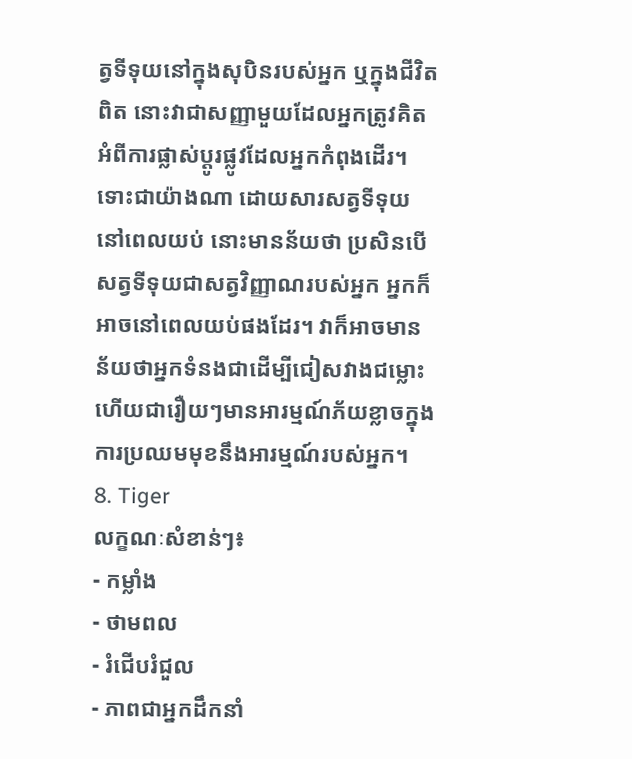ត្វទីទុយនៅក្នុងសុបិនរបស់អ្នក ឬក្នុងជីវិតពិត នោះវាជាសញ្ញាមួយដែលអ្នកត្រូវគិតអំពីការផ្លាស់ប្តូរផ្លូវដែលអ្នកកំពុងដើរ។
ទោះជាយ៉ាងណា ដោយសារសត្វទីទុយនៅពេលយប់ នោះមានន័យថា ប្រសិនបើសត្វទីទុយជាសត្វវិញ្ញាណរបស់អ្នក អ្នកក៏អាចនៅពេលយប់ផងដែរ។ វាក៏អាចមានន័យថាអ្នកទំនងជាដើម្បីជៀសវាងជម្លោះ ហើយជារឿយៗមានអារម្មណ៍ភ័យខ្លាចក្នុងការប្រឈមមុខនឹងអារម្មណ៍របស់អ្នក។
8. Tiger
លក្ខណៈសំខាន់ៗ៖
- កម្លាំង
- ថាមពល
- រំជើបរំជួល
- ភាពជាអ្នកដឹកនាំ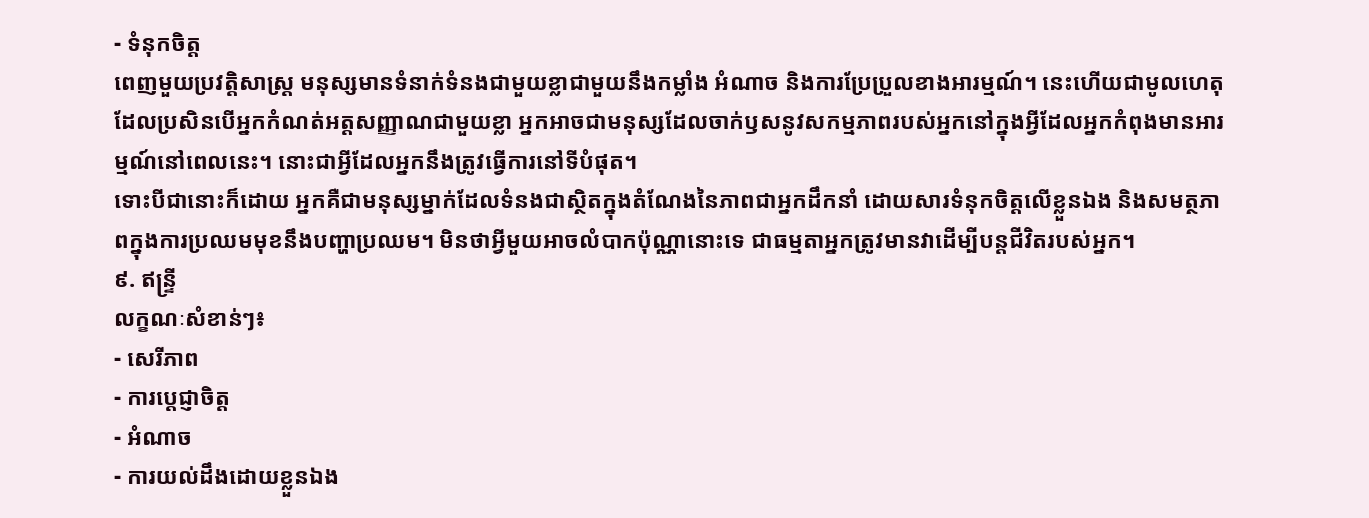- ទំនុកចិត្ត
ពេញមួយប្រវត្តិសាស្ត្រ មនុស្សមានទំនាក់ទំនងជាមួយខ្លាជាមួយនឹងកម្លាំង អំណាច និងការប្រែប្រួលខាងអារម្មណ៍។ នេះហើយជាមូលហេតុដែលប្រសិនបើអ្នកកំណត់អត្តសញ្ញាណជាមួយខ្លា អ្នកអាចជាមនុស្សដែលចាក់ឫសនូវសកម្មភាពរបស់អ្នកនៅក្នុងអ្វីដែលអ្នកកំពុងមានអារម្មណ៍នៅពេលនេះ។ នោះជាអ្វីដែលអ្នកនឹងត្រូវធ្វើការនៅទីបំផុត។
ទោះបីជានោះក៏ដោយ អ្នកគឺជាមនុស្សម្នាក់ដែលទំនងជាស្ថិតក្នុងតំណែងនៃភាពជាអ្នកដឹកនាំ ដោយសារទំនុកចិត្តលើខ្លួនឯង និងសមត្ថភាពក្នុងការប្រឈមមុខនឹងបញ្ហាប្រឈម។ មិនថាអ្វីមួយអាចលំបាកប៉ុណ្ណានោះទេ ជាធម្មតាអ្នកត្រូវមានវាដើម្បីបន្តជីវិតរបស់អ្នក។
៩. ឥន្ទ្រី
លក្ខណៈសំខាន់ៗ៖
- សេរីភាព
- ការប្តេជ្ញាចិត្ត
- អំណាច
- ការយល់ដឹងដោយខ្លួនឯង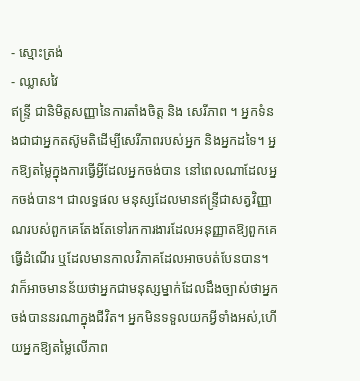- ស្មោះត្រង់
- ឈ្លាសវៃ
ឥន្ទ្រី ជានិមិត្តសញ្ញានៃការតាំងចិត្ត និង សេរីភាព ។ អ្នកទំនងជាជាអ្នកតស៊ូមតិដើម្បីសេរីភាពរបស់អ្នក និងអ្នកដទៃ។ អ្នកឱ្យតម្លៃក្នុងការធ្វើអ្វីដែលអ្នកចង់បាន នៅពេលណាដែលអ្នកចង់បាន។ ជាលទ្ធផល មនុស្សដែលមានឥន្ទ្រីជាសត្វវិញ្ញាណរបស់ពួកគេតែងតែទៅរកការងារដែលអនុញ្ញាតឱ្យពួកគេ ធ្វើដំណើរ ឬដែលមានកាលវិភាគដែលអាចបត់បែនបាន។
វាក៏អាចមានន័យថាអ្នកជាមនុស្សម្នាក់ដែលដឹងច្បាស់ថាអ្នកចង់បាននរណាក្នុងជីវិត។ អ្នកមិនទទួលយកអ្វីទាំងអស់,ហើយអ្នកឱ្យតម្លៃលើភាព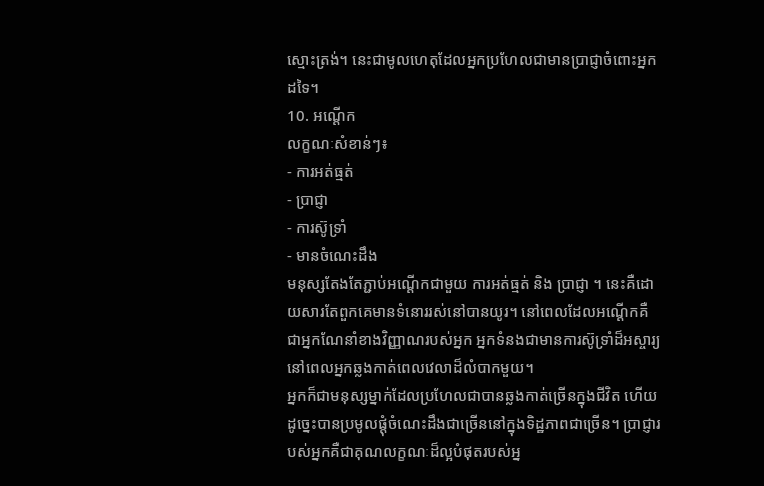ស្មោះត្រង់។ នេះជាមូលហេតុដែលអ្នកប្រហែលជាមានប្រាជ្ញាចំពោះអ្នកដទៃ។
10. អណ្តើក
លក្ខណៈសំខាន់ៗ៖
- ការអត់ធ្មត់
- ប្រាជ្ញា
- ការស៊ូទ្រាំ
- មានចំណេះដឹង
មនុស្សតែងតែភ្ជាប់អណ្តើកជាមួយ ការអត់ធ្មត់ និង ប្រាជ្ញា ។ នេះគឺដោយសារតែពួកគេមានទំនោររស់នៅបានយូរ។ នៅពេលដែលអណ្តើកគឺជាអ្នកណែនាំខាងវិញ្ញាណរបស់អ្នក អ្នកទំនងជាមានការស៊ូទ្រាំដ៏អស្ចារ្យនៅពេលអ្នកឆ្លងកាត់ពេលវេលាដ៏លំបាកមួយ។
អ្នកក៏ជាមនុស្សម្នាក់ដែលប្រហែលជាបានឆ្លងកាត់ច្រើនក្នុងជីវិត ហើយដូច្នេះបានប្រមូលផ្តុំចំណេះដឹងជាច្រើននៅក្នុងទិដ្ឋភាពជាច្រើន។ ប្រាជ្ញារបស់អ្នកគឺជាគុណលក្ខណៈដ៏ល្អបំផុតរបស់អ្ន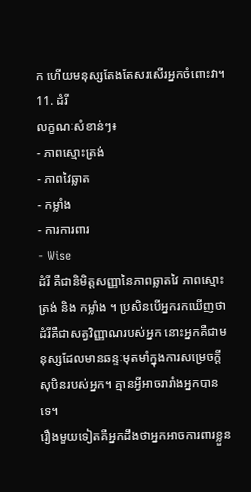ក ហើយមនុស្សតែងតែសរសើរអ្នកចំពោះវា។
11. ដំរី
លក្ខណៈសំខាន់ៗ៖
- ភាពស្មោះត្រង់
- ភាពវៃឆ្លាត
- កម្លាំង
- ការការពារ
- Wise
ដំរី គឺជានិមិត្តសញ្ញានៃភាពឆ្លាតវៃ ភាពស្មោះត្រង់ និង កម្លាំង ។ ប្រសិនបើអ្នករកឃើញថាដំរីគឺជាសត្វវិញ្ញាណរបស់អ្នក នោះអ្នកគឺជាមនុស្សដែលមានឆន្ទៈមុតមាំក្នុងការសម្រេចក្តីសុបិនរបស់អ្នក។ គ្មានអ្វីអាចរារាំងអ្នកបានទេ។
រឿងមួយទៀតគឺអ្នកដឹងថាអ្នកអាចការពារខ្លួន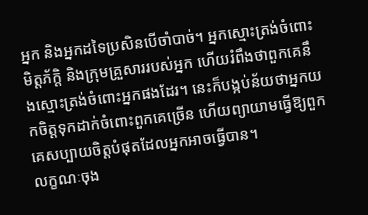អ្នក និងអ្នកដទៃប្រសិនបើចាំបាច់។ អ្នកស្មោះត្រង់ចំពោះមិត្តភ័ក្តិ និងក្រុមគ្រួសាររបស់អ្នក ហើយរំពឹងថាពួកគេនឹងស្មោះត្រង់ចំពោះអ្នកផងដែរ។ នេះក៏បង្កប់ន័យថាអ្នកយកចិត្តទុកដាក់ចំពោះពួកគេច្រើន ហើយព្យាយាមធ្វើឱ្យពួកគេសប្បាយចិត្តបំផុតដែលអ្នកអាចធ្វើបាន។
លក្ខណៈចុង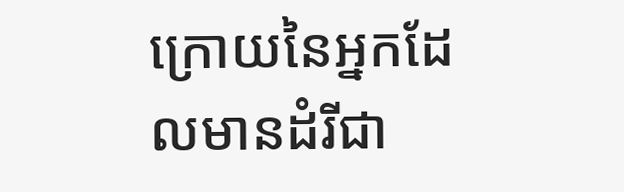ក្រោយនៃអ្នកដែលមានដំរីជា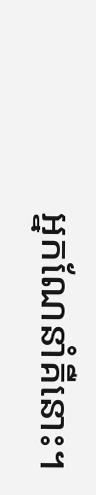អ្នកណែនាំគឺនោះ។